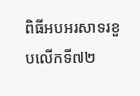ពិធីអបអរសាទរខួបលើកទី៧២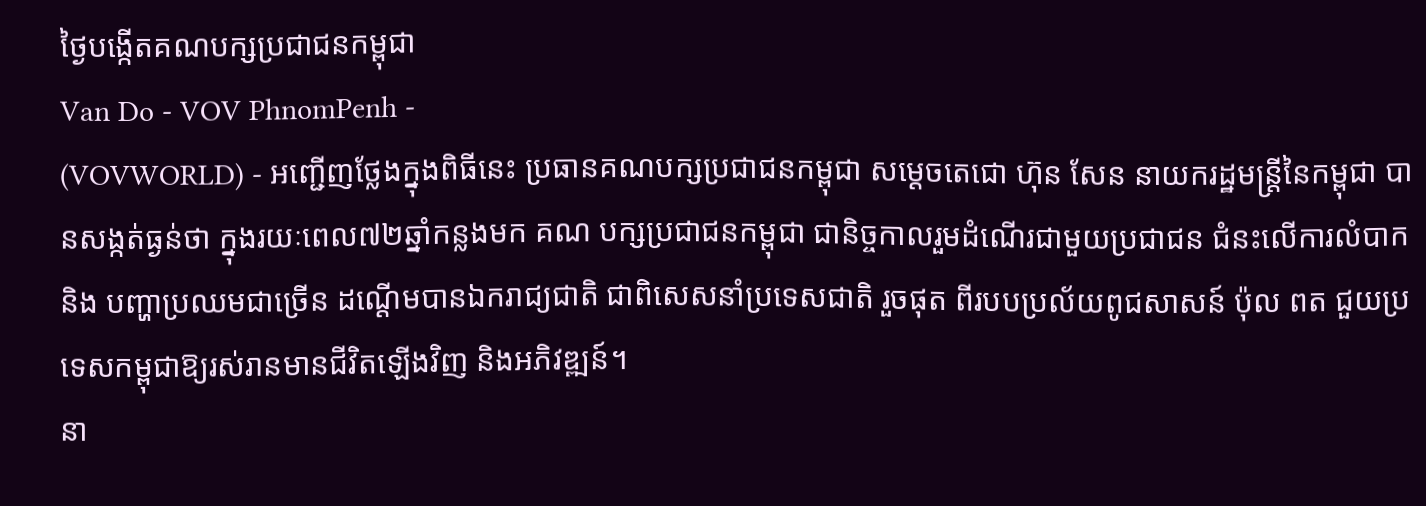ថ្ងៃបង្កើតគណបក្សប្រជាជនកម្ពុជា
Van Do - VOV PhnomPenh -
(VOVWORLD) - អញ្ជើញថ្លែងក្នុងពិធីនេះ ប្រធានគណបក្សប្រជាជនកម្ពុជា សម្ដេចតេជោ ហ៊ុន សែន នាយករដ្ឋមន្ត្រីនៃកម្ពុជា បានសង្កត់ធ្ងន់ថា ក្នុងរយៈពេល៧២ឆ្នាំកន្លងមក គណ បក្សប្រជាជនកម្ពុជា ជានិច្ចកាលរួមដំណើរជាមួយប្រជាជន ជំនះលើការលំបាក និង បញ្ហាប្រឈមជាច្រើន ដណ្ដើមបានឯករាជ្យជាតិ ជាពិសេសនាំប្រទេសជាតិ រួចផុត ពីរបបប្រល័យពូជសាសន៍ ប៉ុល ពត ជួយប្រទេសកម្ពុជាឱ្យរស់រានមានជីវិតឡើងវិញ និងអភិវឌ្ឍន៍។
នា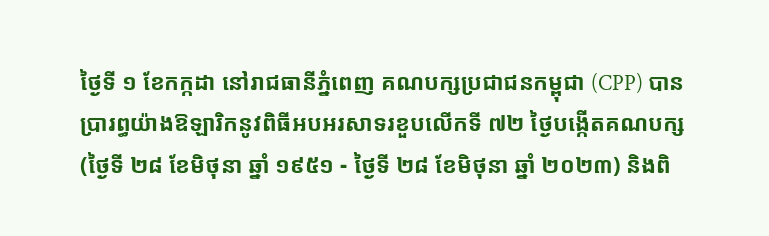ថ្ងៃទី ១ ខែកក្កដា នៅរាជធានីភ្នំពេញ គណបក្សប្រជាជនកម្ពុជា (CPP) បាន ប្រារព្ធយ៉ាងឱឡារិកនូវពិធីអបអរសាទរខួបលើកទី ៧២ ថ្ងៃបង្កើតគណបក្ស (ថ្ងៃទី ២៨ ខែមិថុនា ឆ្នាំ ១៩៥១ - ថ្ងៃទី ២៨ ខែមិថុនា ឆ្នាំ ២០២៣) និងពិ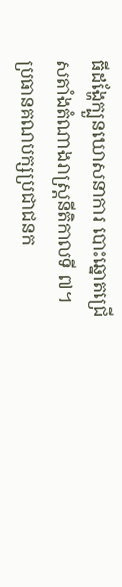ធីដង្ហែក្បួនឃោសនាការ បោះឆ្នោតជ្រើសតាំងតំណាងរាស្រ្តនីតិកាលទី ៧។
ប្រធានគណបក្សប្រជាជនក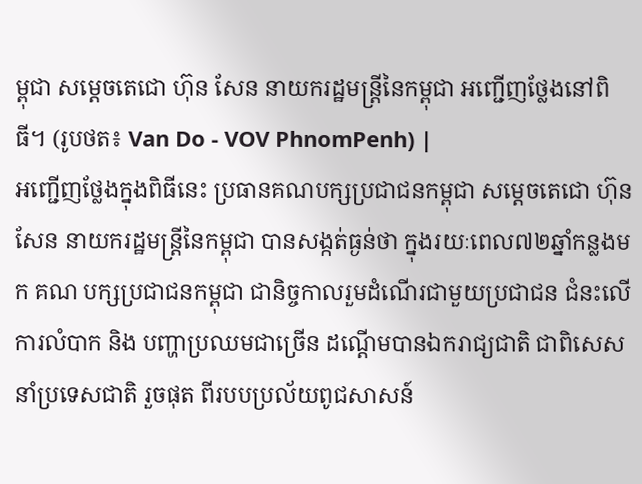ម្ពុជា សម្ដេចតេជោ ហ៊ុន សែន នាយករដ្ឋមន្ត្រីនៃកម្ពុជា អញ្ជើញថ្លែងនៅពិធី។ (រូបថត៖ Van Do - VOV PhnomPenh) |
អញ្ជើញថ្លែងក្នុងពិធីនេះ ប្រធានគណបក្សប្រជាជនកម្ពុជា សម្ដេចតេជោ ហ៊ុន សែន នាយករដ្ឋមន្ត្រីនៃកម្ពុជា បានសង្កត់ធ្ងន់ថា ក្នុងរយៈពេល៧២ឆ្នាំកន្លងមក គណ បក្សប្រជាជនកម្ពុជា ជានិច្ចកាលរួមដំណើរជាមួយប្រជាជន ជំនះលើការលំបាក និង បញ្ហាប្រឈមជាច្រើន ដណ្ដើមបានឯករាជ្យជាតិ ជាពិសេសនាំប្រទេសជាតិ រួចផុត ពីរបបប្រល័យពូជសាសន៍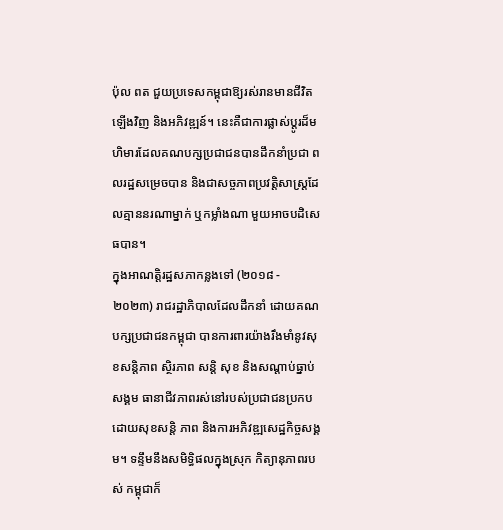ប៉ុល ពត ជួយប្រទេសកម្ពុជាឱ្យរស់រានមានជីវិតឡើងវិញ និងអភិវឌ្ឍន៍។ នេះគឺជាការផ្លាស់ប្តូរដ៏មហិមារដែលគណបក្សប្រជាជនបានដឹកនាំប្រជា ពលរដ្ឋសម្រេចបាន និងជាសច្ចភាពប្រវត្តិសាស្ត្រដែលគ្មាននរណាម្នាក់ ឬកម្លាំងណា មួយអាចបដិសេធបាន។
ក្នុងអាណត្តិរដ្ឋសភាកន្លងទៅ (២០១៨ - ២០២៣) រាជរដ្ឋាភិបាលដែលដឹកនាំ ដោយគណបក្សប្រជាជនកម្ពុជា បានការពារយ៉ាងរឹងមាំនូវសុខសន្តិភាព ស្ថិរភាព សន្តិ សុខ និងសណ្តាប់ធ្នាប់សង្គម ធានាជីវភាពរស់នៅរបស់ប្រជាជនប្រកបដោយសុខសន្តិ ភាព និងការអភិវឌ្ឍសេដ្ឋកិច្ចសង្គម។ ទន្ទឹមនឹងសមិទ្ធិផលក្នុងស្រុក កិត្យានុភាពរបស់ កម្ពុជាក៏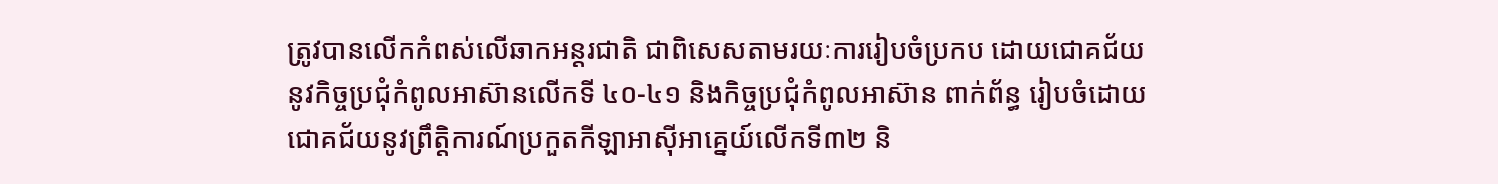ត្រូវបានលើកកំពស់លើឆាកអន្តរជាតិ ជាពិសេសតាមរយៈការរៀបចំប្រកប ដោយជោគជ័យនូវកិច្ចប្រជុំកំពូលអាស៊ានលើកទី ៤០-៤១ និងកិច្ចប្រជុំកំពូលអាស៊ាន ពាក់ព័ន្ធ រៀបចំដោយជោគជ័យនូវព្រឹត្តិការណ៍ប្រកួតកីឡាអាស៊ីអាគ្នេយ៍លើកទី៣២ និ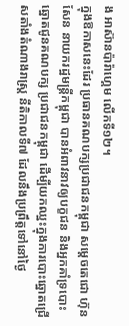ង អាស៊ានប៉ារ៉ាហ្គេម លើកទី១២។
ក្នុងឱកាសនេះដែរ ប្រធានគណបក្សប្រជាជនកម្ពុជា សម្ដេចតេជោ ហ៊ុន សែន នាយករដ្ឋមន្រ្តីកម្ពុជា បានអំពាវនាវឲ្យបក្ខជន និងអ្នកគាំទ្របោះឆ្នោតជូនគណបក្ស ប្រជាជនកម្ពុជា ដើម្បីយកឈ្នះក្នុងការបោះឆ្នោតជ្រើសតាំងតំណាងរាស្រ្ត នីតិកាលទី៧ ដែលនឹងប្រព្រឹត្តទៅនៅថ្ងៃ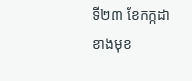ទី២៣ ខែកក្កដាខាងមុខ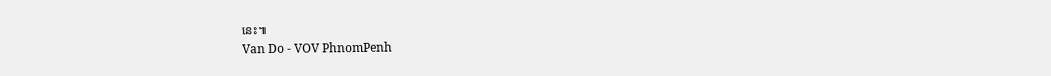នេះ៕
Van Do - VOV PhnomPenh